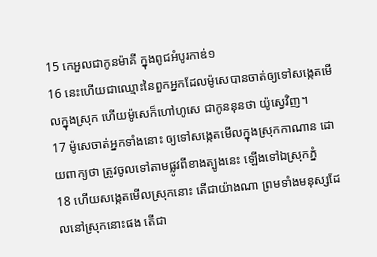15 កេអួលជាកូនម៉ាគី ក្នុងពូជអំបូរកាឌ់១
16 នេះហើយជាឈ្មោះនៃពួកអ្នកដែលម៉ូសេបានចាត់ឲ្យទៅសង្កេតមើលក្នុងស្រុក ហើយម៉ូសេក៏ហៅហូសេ ជាកូននុនថា យ៉ូស្វេវិញ។
17 ម៉ូសេចាត់អ្នកទាំងនោះ ឲ្យទៅសង្កេតមើលក្នុងស្រុកកាណាន ដោយពាក្យថា ត្រូវចូលទៅតាមផ្លូវពីខាងត្បូងនេះ ឡើងទៅឯស្រុកភ្នំ
18 ហើយសង្កេតមើលស្រុកនោះ តើជាយ៉ាងណា ព្រមទាំងមនុស្សដែលនៅស្រុកនោះផង តើជា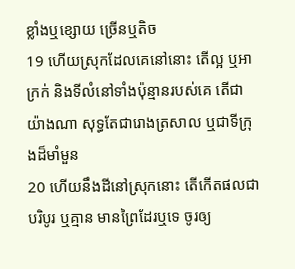ខ្លាំងឬខ្សោយ ច្រើនឬតិច
19 ហើយស្រុកដែលគេនៅនោះ តើល្អ ឬអាក្រក់ និងទីលំនៅទាំងប៉ុន្មានរបស់គេ តើជាយ៉ាងណា សុទ្ធតែជារោងត្រសាល ឬជាទីក្រុងដ៏មាំមួន
20 ហើយនឹងដីនៅស្រុកនោះ តើកើតផលជាបរិបូរ ឬគ្មាន មានព្រៃដែរឬទេ ចូរឲ្យ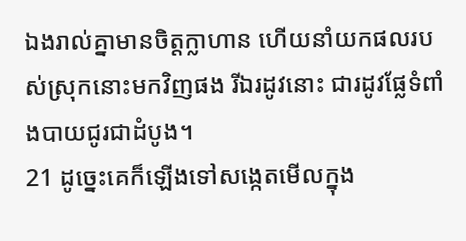ឯងរាល់គ្នាមានចិត្តក្លាហាន ហើយនាំយកផលរបស់ស្រុកនោះមកវិញផង រីឯរដូវនោះ ជារដូវផ្លែទំពាំងបាយជូរជាដំបូង។
21 ដូច្នេះគេក៏ឡើងទៅសង្កេតមើលក្នុង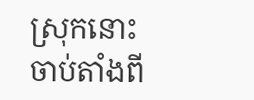ស្រុកនោះ ចាប់តាំងពី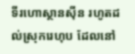ទីរហោស្ថានស៊ីន រហូតដល់ស្រុករេហុប ដែលនៅ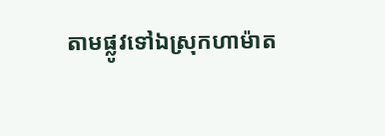តាមផ្លូវទៅឯស្រុកហាម៉ាត